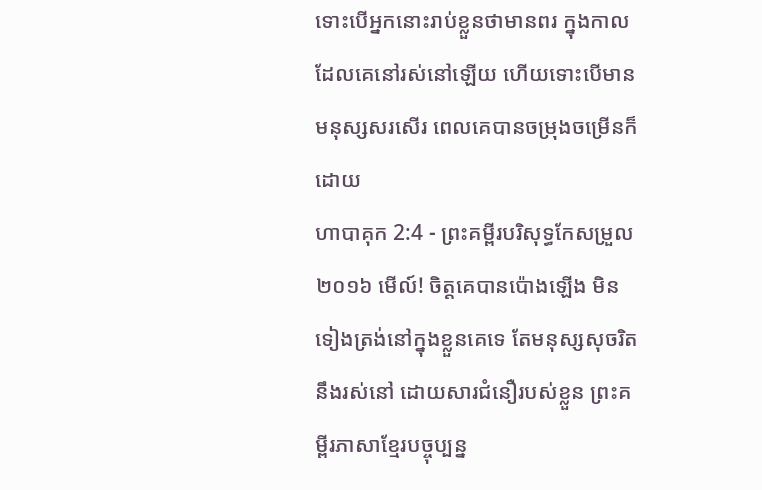ទោះបើអ្នកនោះរាប់ខ្លួនថាមានពរ ក្នុងកាលដែលគេនៅរស់នៅឡើយ ហើយទោះបើមានមនុស្សសរសើរ ពេលគេបានចម្រុងចម្រើនក៏ដោយ
ហាបាគុក 2:4 - ព្រះគម្ពីរបរិសុទ្ធកែសម្រួល ២០១៦ មើល៍! ចិត្តគេបានប៉ោងឡើង មិនទៀងត្រង់នៅក្នុងខ្លួនគេទេ តែមនុស្សសុចរិតនឹងរស់នៅ ដោយសារជំនឿរបស់ខ្លួន ព្រះគម្ពីរភាសាខ្មែរបច្ចុប្បន្ន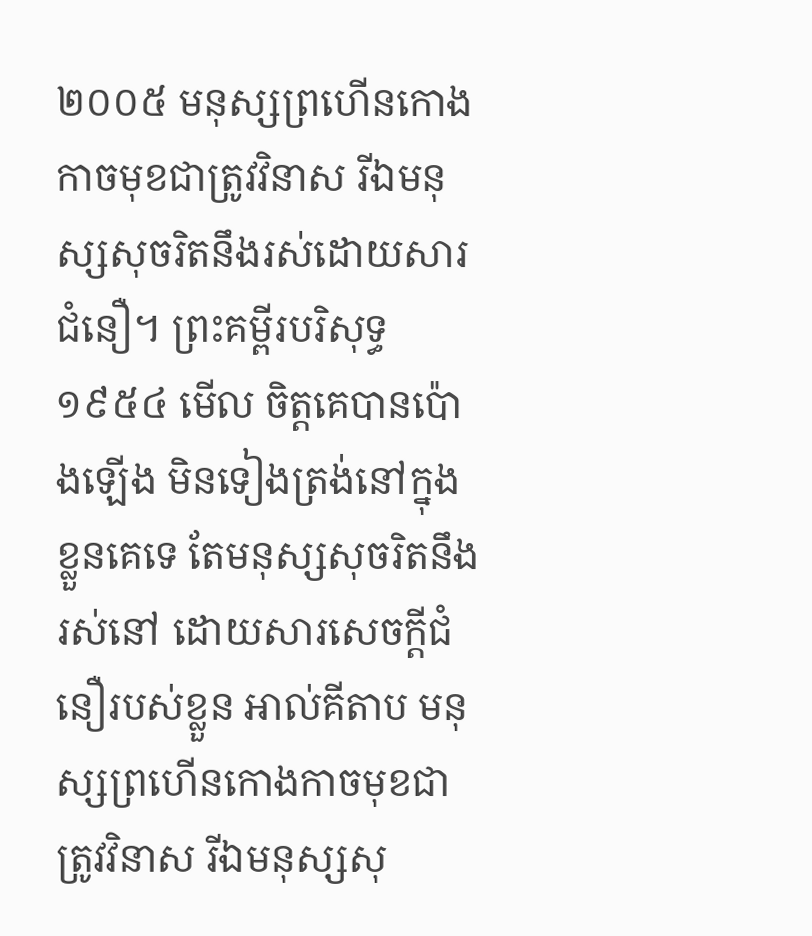២០០៥ មនុស្សព្រហើនកោងកាចមុខជាត្រូវវិនាស រីឯមនុស្សសុចរិតនឹងរស់ដោយសារជំនឿ។ ព្រះគម្ពីរបរិសុទ្ធ ១៩៥៤ មើល ចិត្តគេបានប៉ោងឡើង មិនទៀងត្រង់នៅក្នុងខ្លួនគេទេ តែមនុស្សសុចរិតនឹងរស់នៅ ដោយសារសេចក្ដីជំនឿរបស់ខ្លួន អាល់គីតាប មនុស្សព្រហើនកោងកាចមុខជាត្រូវវិនាស រីឯមនុស្សសុ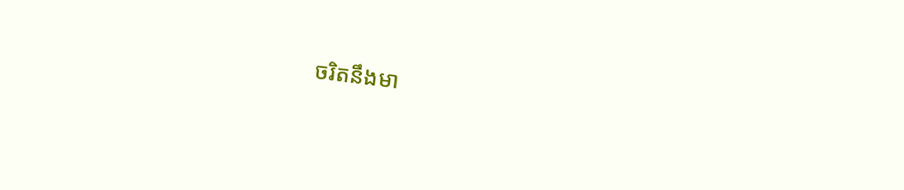ចរិតនឹងមា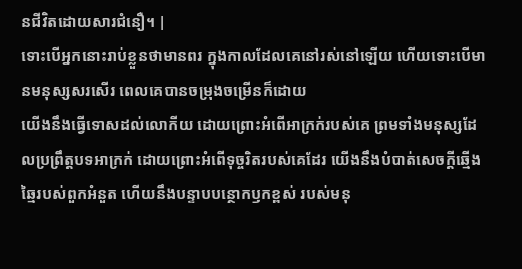នជីវិតដោយសារជំនឿ។ |
ទោះបើអ្នកនោះរាប់ខ្លួនថាមានពរ ក្នុងកាលដែលគេនៅរស់នៅឡើយ ហើយទោះបើមានមនុស្សសរសើរ ពេលគេបានចម្រុងចម្រើនក៏ដោយ
យើងនឹងធ្វើទោសដល់លោកីយ ដោយព្រោះអំពើអាក្រក់របស់គេ ព្រមទាំងមនុស្សដែលប្រព្រឹត្តបទអាក្រក់ ដោយព្រោះអំពើទុច្ចរិតរបស់គេដែរ យើងនឹងបំបាត់សេចក្ដីឆ្មើងឆ្មៃរបស់ពួកអំនួត ហើយនឹងបន្ទាបបន្ថោកឫកខ្ពស់ របស់មនុ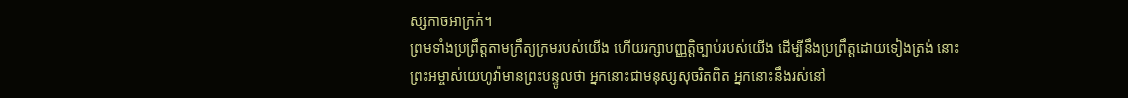ស្សកាចអាក្រក់។
ព្រមទាំងប្រព្រឹត្តតាមក្រឹត្យក្រមរបស់យើង ហើយរក្សាបញ្ញត្តិច្បាប់របស់យើង ដើម្បីនឹងប្រព្រឹត្តដោយទៀងត្រង់ នោះព្រះអម្ចាស់យេហូវ៉ាមានព្រះបន្ទូលថា អ្នកនោះជាមនុស្សសុចរិតពិត អ្នកនោះនឹងរស់នៅ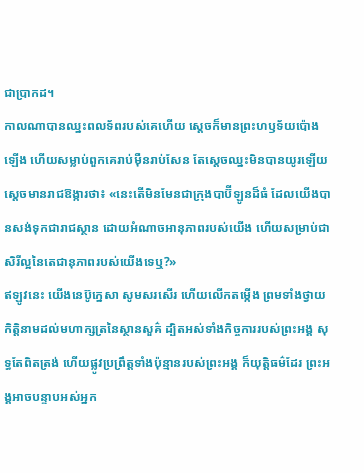ជាប្រាកដ។
កាលណាបានឈ្នះពលទ័ពរបស់គេហើយ ស្ដេចក៏មានព្រះហឫទ័យប៉ោងឡើង ហើយសម្លាប់ពួកគេរាប់ម៉ឺនរាប់សែន តែស្ដេចឈ្នះមិនបានយូរឡើយ
ស្ដេចមានរាជឱង្ការថា៖ «នេះតើមិនមែនជាក្រុងបាប៊ីឡូនដ៏ធំ ដែលយើងបានសង់ទុកជារាជស្ថាន ដោយអំណាចអានុភាពរបស់យើង ហើយសម្រាប់ជាសិរីល្អនៃតេជានុភាពរបស់យើងទេឬ?»
ឥឡូវនេះ យើងនេប៊ូក្នេសា សូមសរសើរ ហើយលើកតម្កើង ព្រមទាំងថ្វាយកិត្តិនាមដល់មហាក្សត្រនៃស្ថានសួគ៌ ដ្បិតអស់ទាំងកិច្ចការរបស់ព្រះអង្គ សុទ្ធតែពិតត្រង់ ហើយផ្លូវប្រព្រឹត្តទាំងប៉ុន្មានរបស់ព្រះអង្គ ក៏យុត្តិធម៌ដែរ ព្រះអង្គអាចបន្ទាបអស់អ្នក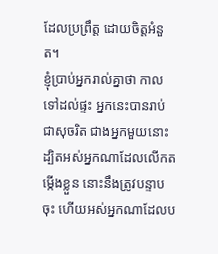ដែលប្រព្រឹត្ត ដោយចិត្តអំនួត។
ខ្ញុំប្រាប់អ្នករាល់គ្នាថា កាលទៅដល់ផ្ទះ អ្នកនេះបានរាប់ជាសុចរិត ជាងអ្នកមួយនោះ ដ្បិតអស់អ្នកណាដែលលើកតម្កើងខ្លួន នោះនឹងត្រូវបន្ទាបចុះ ហើយអស់អ្នកណាដែលប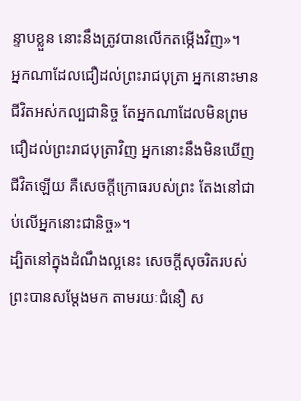ន្ទាបខ្លួន នោះនឹងត្រូវបានលើកតម្កើងវិញ»។
អ្នកណាដែលជឿដល់ព្រះរាជបុត្រា អ្នកនោះមានជីវិតអស់កល្បជានិច្ច តែអ្នកណាដែលមិនព្រមជឿដល់ព្រះរាជបុត្រាវិញ អ្នកនោះនឹងមិនឃើញជីវិតឡើយ គឺសេចក្តីក្រោធរបស់ព្រះ តែងនៅជាប់លើអ្នកនោះជានិច្ច»។
ដ្បិតនៅក្នុងដំណឹងល្អនេះ សេចក្តីសុចរិតរបស់ព្រះបានសម្ដែងមក តាមរយៈជំនឿ ស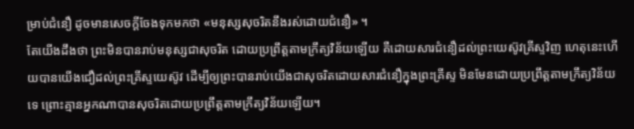ម្រាប់ជំនឿ ដូចមានសេចក្តីចែងទុកមកថា «មនុស្សសុចរិតនឹងរស់ដោយជំនឿ» ។
តែយើងដឹងថា ព្រះមិនបានរាប់មនុស្សជាសុចរិត ដោយប្រព្រឹត្តតាមក្រឹត្យវិន័យឡើយ គឺដោយសារជំនឿដល់ព្រះយេស៊ូវគ្រីស្ទវិញ ហេតុនេះហើយបានយើងជឿដល់ព្រះគ្រីស្ទយេស៊ូវ ដើម្បីឲ្យព្រះបានរាប់យើងជាសុចរិតដោយសារជំនឿក្នុងព្រះគ្រីស្ទ មិនមែនដោយប្រព្រឹត្តតាមក្រឹត្យវិន័យទេ ព្រោះគ្មានអ្នកណាបានសុចរិតដោយប្រព្រឹត្តតាមក្រឹត្យវិន័យឡើយ។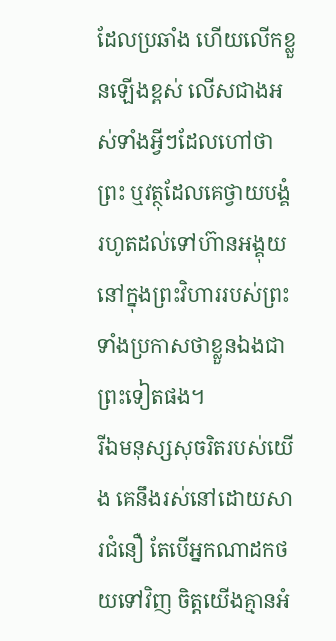ដែលប្រឆាំង ហើយលើកខ្លួនឡើងខ្ពស់ លើសជាងអស់ទាំងអ្វីៗដែលហៅថាព្រះ ឬវត្ថុដែលគេថ្វាយបង្គំ រហូតដល់ទៅហ៊ានអង្គុយនៅក្នុងព្រះវិហាររបស់ព្រះ ទាំងប្រកាសថាខ្លួនឯងជាព្រះទៀតផង។
រីឯមនុស្សសុចរិតរបស់យើង គេនឹងរស់នៅដោយសារជំនឿ តែបើអ្នកណាដកថយទៅវិញ ចិត្តយើងគ្មានអំ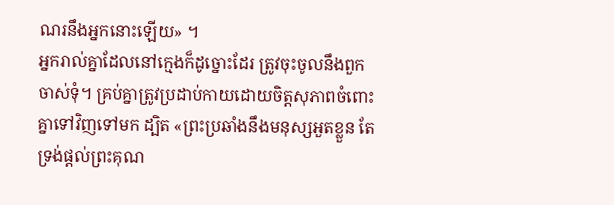ណរនឹងអ្នកនោះឡើយ» ។
អ្នករាល់គ្នាដែលនៅក្មេងក៏ដូច្នោះដែរ ត្រូវចុះចូលនឹងពួកចាស់ទុំ។ គ្រប់គ្នាត្រូវប្រដាប់កាយដោយចិត្តសុភាពចំពោះគ្នាទៅវិញទៅមក ដ្បិត «ព្រះប្រឆាំងនឹងមនុស្សអួតខ្លួន តែទ្រង់ផ្តល់ព្រះគុណ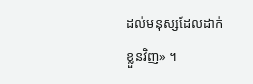ដល់មនុស្សដែលដាក់ខ្លួនវិញ» ។